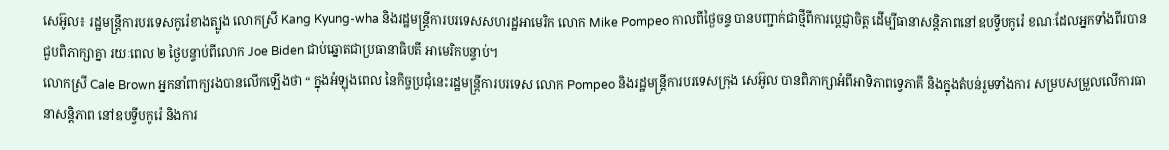សេអ៊ូល៖ រដ្ឋមន្រ្តីការបរទេសកូរ៉េខាងត្បូង លោកស្រី Kang Kyung-wha និងរដ្ឋមន្រ្តីការបរទេសសហរដ្ឋអាមេរិក លោក Mike Pompeo កាលពីថ្ងៃចន្ទ បានបញ្ជាក់ជាថ្មីពីការប្តេជ្ញាចិត្ត ដើម្បីធានាសន្តិភាពនៅឧបទ្វីបកូរ៉េ ខណៈដែលអ្នកទាំងពីរបានជួបពិភាក្សាគ្នា រយៈពេល ២ ថ្ងៃបន្ទាប់ពីលោក Joe Biden ជាប់ឆ្នោតជាប្រធានាធិបតី អាមេរិកបន្ទាប់។
លោកស្រី Cale Brown អ្នកនាំពាក្យរងបានលើកឡើងថា “ ក្នុងអំឡុងពេល នៃកិច្ចប្រជុំនេះរដ្ឋមន្រ្តីការបរទេស លោក Pompeo និងរដ្ឋមន្រ្តីការបរទេសក្រុង សេអ៊ូល បានពិភាក្សាអំពីអាទិភាពទ្វេភាគី និងក្នុងតំបន់រួមទាំងការ សម្របសម្រួលលើការធានាសន្តិភាព នៅឧបទ្វីបកូរ៉េ និងការ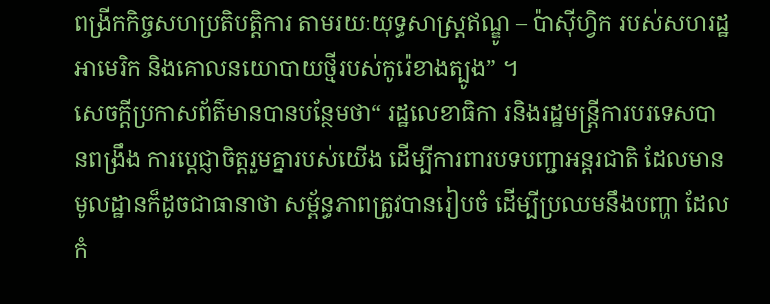ពង្រីកកិច្ចសហប្រតិបត្តិការ តាមរយៈយុទ្ធសាស្ត្រឥណ្ឌូ – ប៉ាស៊ីហ្វិក របស់សហរដ្ឋអាមេរិក និងគោលនយោបាយថ្មីរបស់កូរ៉េខាងត្បូង” ។
សេចក្តីប្រកាសព័ត៌មានបានបន្ថែមថា“ រដ្ឋលេខាធិកា រនិងរដ្ឋមន្ត្រីការបរទេសបានពង្រឹង ការប្តេជ្ញាចិត្តរួមគ្នារបស់យើង ដើម្បីការពារបទបញ្ជាអន្តរជាតិ ដែលមានមូលដ្ឋានក៏ដូចជាធានាថា សម្ព័ន្ធភាពត្រូវបានរៀបចំ ដើម្បីប្រឈមនឹងបញ្ហា ដែលកំ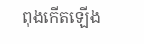ពុងកើតឡើង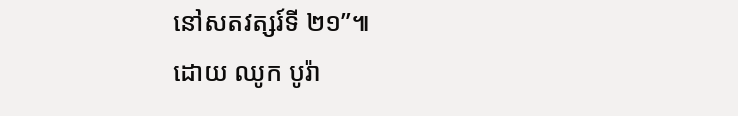នៅសតវត្សរ៍ទី ២១”៕
ដោយ ឈូក បូរ៉ា